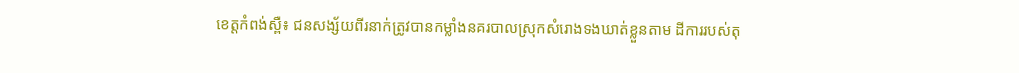ខេត្តកំពង់ស្ពឺ៖ ជនសង្ស័យពីរនាក់ត្រូវបានកម្លាំងនគរបាលស្រុកសំរោងទងឃាត់ខ្លួនតាម ដីការរបស់តុ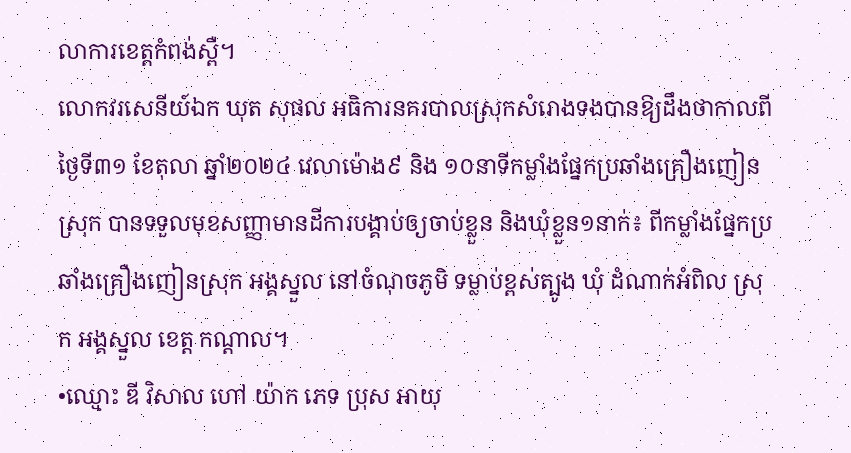លាការខេត្តកំពង់ស្ពឺ។
លោកវរសេនីយ៍ឯក ឃុត សុផល អធិការនគរបាលស្រុកសំរោងទងបានឱ្យដឹងថាកាលពីថ្ងៃទី៣១ ខែតុលា ឆ្នាំ២០២៤ វេលាម៉ោង៩ និង ១០នាទីកម្លាំងផ្នែកប្រឆាំងគ្រឿងញៀនស្រុក បានទទួលមុខសញ្ញាមានដីការបង្គាប់ឲ្យចាប់ខ្លួន និងឃុំខ្លួន១នាក់៖ ពីកម្លាំងផ្នែកប្រឆាំងគ្រឿងញៀនស្រុក អង្គស្នួល នៅចំណុចភូមិ ទម្លាប់ខ្ពស់ត្បូង ឃុំ ដំណាក់អំពិល ស្រុក អង្គស្នួល ខេត្ត កណ្ដាល។
•ឈ្មោះ ឌី វិសាល ហៅ យ៉ាក ភេទ ប្រុស អាយុ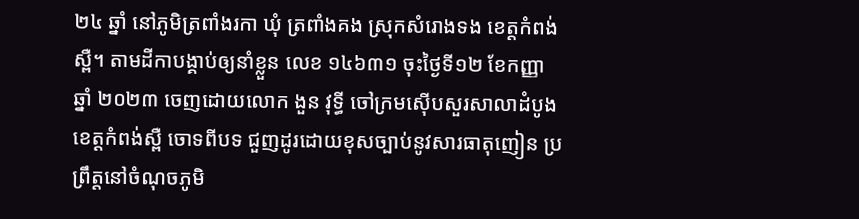២៤ ឆ្នាំ នៅភូមិត្រពាំងរកា ឃុំ ត្រពាំងគង ស្រុកសំរោងទង ខេត្តកំពង់ស្ពឺ។ តាមដីកាបង្គាប់ឲ្យនាំខ្លួន លេខ ១៤៦៣១ ចុះថ្ងៃទី១២ ខែកញ្ញា ឆ្នាំ ២០២៣ ចេញដោយលោក ងួន វុទ្ធី ចៅក្រមស៊ើបសួរសាលាដំបូងខេត្តកំពង់ស្ពឺ ចោទពីបទ ជួញដូរដោយខុសច្បាប់នូវសារធាតុញៀន ប្រព្រឹត្តនៅចំណុចភូមិ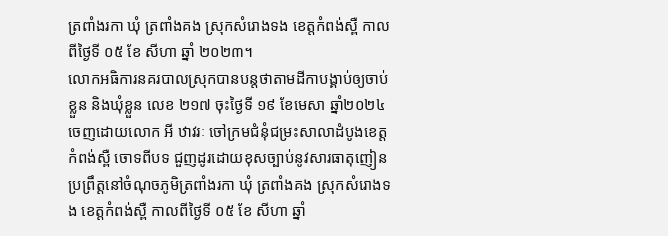ត្រពាំងរកា ឃុំ ត្រពាំងគង ស្រុកសំរោងទង ខេត្តកំពង់ស្ពឺ កាលពីថ្ងៃទី ០៥ ខែ សីហា ឆ្នាំ ២០២៣។
លោកអធិការនគរបាលស្រុកបានបន្តថាតាមដីកាបង្គាប់ឲ្យចាប់ខ្លួន និងឃុំខ្លួន លេខ ២១៧ ចុះថ្ងៃទី ១៩ ខែមេសា ឆ្នាំ២០២៤ ចេញដោយលោក អី ឋាវរៈ ចៅក្រមជំនុំជម្រះសាលាដំបូងខេត្តកំពង់ស្ពឺ ចោទពីបទ ជួញដូរដោយខុសច្បាប់នូវសារធាតុញៀន ប្រព្រឹត្តនៅចំណុចភូមិត្រពាំងរកា ឃុំ ត្រពាំងគង ស្រុកសំរោងទង ខេត្តកំពង់ស្ពឺ កាលពីថ្ងៃទី ០៥ ខែ សីហា ឆ្នាំ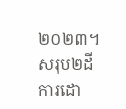២០២៣។
សរុប២ដីការដោ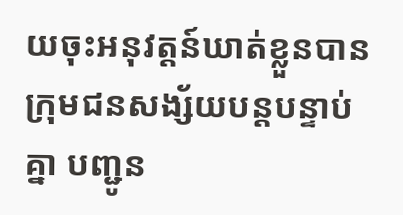យចុះអនុវត្តន៍ឃាត់ខ្លួនបានក្រុមជនសង្ស័យបន្តបន្ទាប់គ្នា បញ្ជូន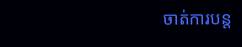ចាត់ការបន្ត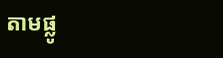តាមផ្លូ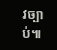វច្បាប់៕